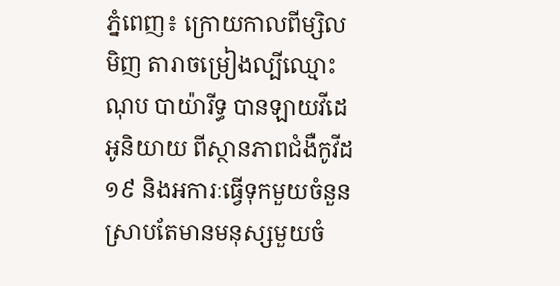ភ្នំពេញ៖ ក្រោយកាលពីម្សិលមិញ តារាចម្រៀងល្បីឈ្មោះ ណុប បាយ៉ារីទ្ធ បានឡាយវីដេអូនិយាយ ពីស្ថានភាពជំងឺកូវីដ១៩ និងអការៈធ្វើទុកមួយចំនួន ស្រាបតែមានមនុស្សមួយចំ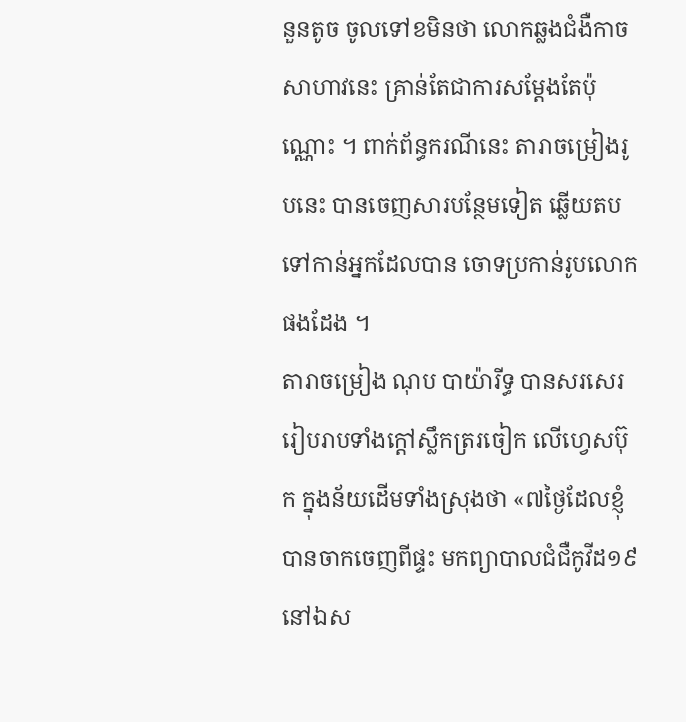នួនតូច ចូលទៅខមិនថា លោកឆ្លងជំងឺកាចសាហាវនេះ គ្រាន់តែជាការសម្ដែងតែប៉ុណ្ណោះ ។ ពាក់ព័ន្ធករណីនេះ តារាចម្រៀងរូបនេះ បានចេញសារបន្ថែមទៀត ឆ្លើយតបទៅកាន់អ្នកដែលបាន ចោទប្រកាន់រូបលោកផងដែង ។
តារាចម្រៀង ណុប បាយ៉ារីទ្ធ បានសរសេររៀបរាបទាំងក្ដៅស្លឹកត្ររចៀក លើហ្វេសប៊ុក ក្នុងន័យដើមទាំងស្រុងថា «៧ថ្ងៃដែលខ្ញុំបានចាកចេញពីផ្ទះ មកព្យាបាលជំជឺកូវីដ១៩ នៅឯស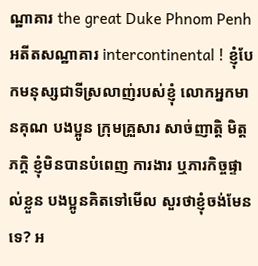ណ្ឋាគារ the great Duke Phnom Penh អតីតសណ្ឋាគារ intercontinental ! ខ្ញុំបែកមនុស្សជាទីស្រលាញ់របស់ខ្ញុំ លោកអ្នកមានគុណ បងប្អូន ក្រុមគ្រួសារ សាច់ញាត្តិ មិត្តភក្តិ ខ្ញុំមិនបានបំពេញ ការងារ ឬភារកិច្ចផ្ទាល់ខ្លួន បងប្អូនគិតទៅមើល សួរថាខ្ញុំចង់មែនទេ? អ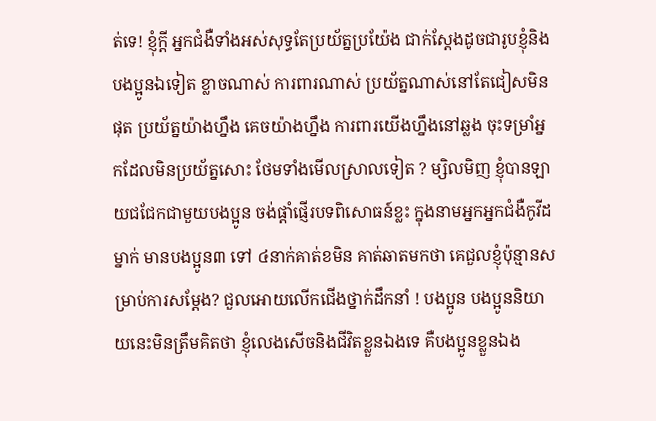ត់ទេ! ខ្ញុំក្តី អ្នកជំងឺទាំងអស់សុទ្ធតែប្រយ័ត្នប្រយ៉ែង ជាក់ស្តែងដូចជារូបខ្ញុំនិងបងប្អូនឯទៀត ខ្លាចណាស់ ការពារណាស់ ប្រយ័ត្នណាស់នៅតែជៀសមិនផុត ប្រយ័ត្នយ៉ាងហ្នឹង គេចយ៉ាងហ្នឹង ការពារយើងហ្នឹងនៅឆ្លង ចុះទម្រាំអ្នកដែលមិនប្រយ័ត្នសោះ ថែមទាំងមើលស្រាលទៀត ? ម្សិលមិញ ខ្ញុំបានឡាយជជែកជាមួយបងប្អូន ចង់ផ្តាំផ្ញើរបទពិសោធន៍ខ្លះ ក្នុងនាមអ្នកអ្នកជំងឺកូវីដម្នាក់ មានបងប្អូន៣ ទៅ ៤នាក់គាត់ខមិន គាត់ឆាតមកថា គេជួលខ្ញុំប៉ុន្មានសម្រាប់ការសម្តែង? ជួលអោយលើកជើងថ្នាក់ដឹកនាំ ! បងប្អូន បងប្អូននិយាយនេះមិនត្រឹមគិតថា ខ្ញុំលេងសើចនិងជីវិតខ្លួនឯងទេ គឺបងប្អូនខ្លួនឯង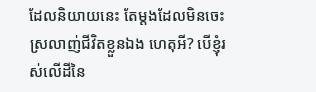ដែលនិយាយនេះ តែម្តងដែលមិនចេះស្រលាញ់ជីវិតខ្លួនឯង ហេតុអី? បើខ្ញុំរស់លើដីនៃ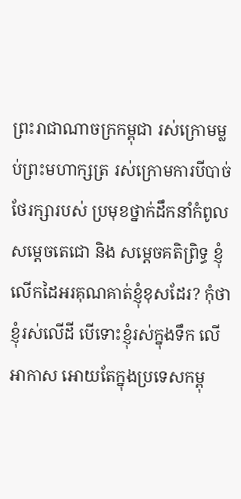ព្រះរាជាណាចក្រកម្ពុជា រស់ក្រោមម្លប់ព្រះមហាក្សត្រ រស់ក្រោមការបីបាច់ថែរក្សារបស់ ប្រមុខថ្នាក់ដឹកនាំកំពូលសម្តេចតេជោ និង សម្តេចគតិព្រិទ្ធ ខ្ញុំលើកដៃអរគុណគាត់ខ្ញុំខុសដែរ? កុំថាខ្ញុំរស់លើដី បើទោះខ្ញុំរស់ក្នុងទឹក លើអាកាស អោយតែក្នុងប្រទេសកម្ពុ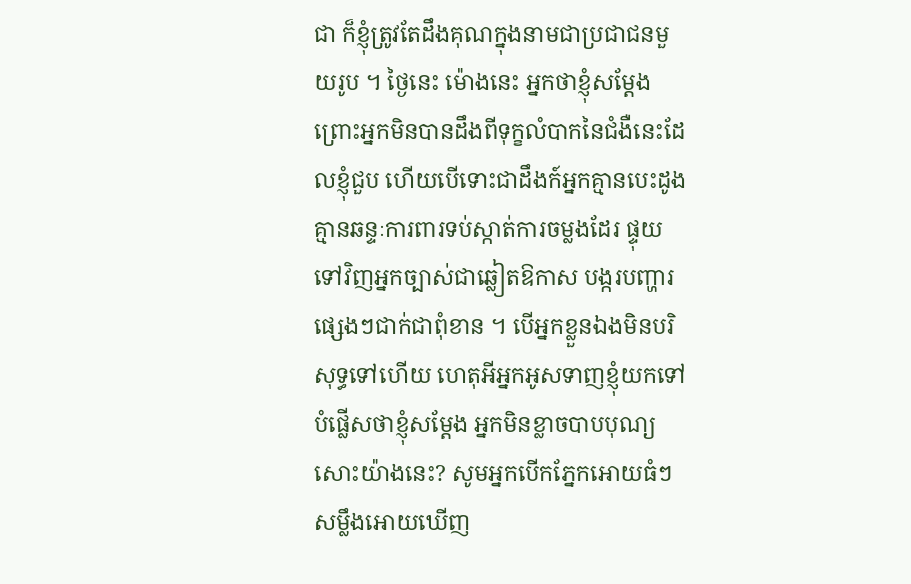ជា ក៏ខ្ញុំត្រូវតែដឹងគុណក្នុងនាមជាប្រជាជនមួយរូប ។ ថ្ងៃនេះ ម៉ោងនេះ អ្នកថាខ្ញុំសម្តែង ព្រោះអ្នកមិនបានដឹងពីទុក្ខលំបាកនៃជំងឺនេះដែលខ្ញុំជួប ហើយបើទោះជាដឹងក៍អ្នកគ្មានបេះដូង គ្មានឆន្ទៈការពារទប់ស្កាត់ការចម្លងដែរ ផ្ទុយទៅវិញអ្នកច្បាស់ជាឆ្លៀតឱកាស បង្ករបញ្ហារផ្សេងៗជាក់ជាពុំខាន ។ បើអ្នកខ្លួនឯងមិនបរិសុទ្ធទៅហើយ ហេតុអីអ្នកអូសទាញខ្ញុំយកទៅបំផ្លើសថាខ្ញុំសម្តែង អ្នកមិនខ្លាចបាបបុណ្យសោះយ៉ាងនេះ? សូមអ្នកបើកភ្នែកអោយធំៗ សម្លឹងអោយឃើញ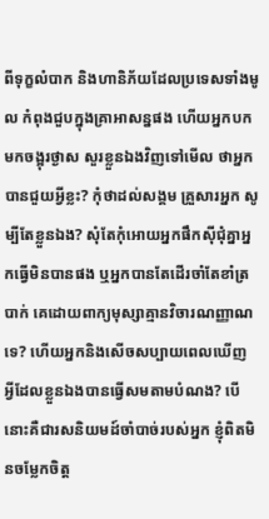ពីទុក្ខលំបាក និងហានិភ័យដែលប្រទេសទាំងមូល កំពុងជួបក្នុងគ្រាអាសន្នផង ហើយអ្នកបកមកចង្អុរថ្ងាស សួរខ្លួនឯងវិញទៅមើល ថាអ្នកបានជួយអ្វីខ្លះ? កុំថាដល់សង្គម គ្រួសារអ្នក សូម្បីតែខ្លួនឯង? សុំតែកុំអោយអ្នកផឹកស៊ីជុំគ្នាអ្នកធ្វើមិនបានផង ឬអ្នកបានតែដើរចាំតែខាំត្របាក់ គេដោយពាក្យមុស្សាគ្មានវិចារណញ្ញាណទេ? ហើយអ្នកនិងសើចសប្បាយពេលឃើញ អ្វីដែលខ្លួនឯងបានធ្វើសមតាមបំណង? បើនោះគឺជារសនិយមដ៍ចាំបាច់របស់អ្នក ខ្ញុំពិតមិនចម្លែកចិត្ត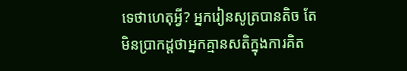ទេថាហេតុអ្វី? អ្នករៀនសូត្របានតិច តែមិនប្រាកដ្តថាអ្នកគ្មានសតិក្នុងការគិត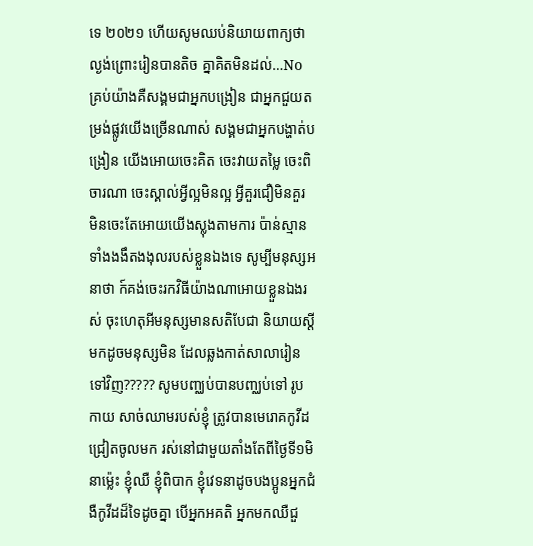ទេ ២០២១ ហើយសូមឈប់និយាយពាក្យថា ល្ងង់ព្រោះរៀនបានតិច គ្នាគិតមិនដល់…No គ្រប់យ៉ាងគឺសង្គមជាអ្នកបង្រៀន ជាអ្នកជួយតម្រង់ផ្លូវយើងច្រើនណាស់ សង្គមជាអ្នកបង្ហាត់បង្រៀន យើងអោយចេះគិត ចេះវាយតម្លៃ ចេះពិចារណា ចេះស្គាល់អ្វីល្អមិនល្អ អ្វីគួរជឿមិនគួរ មិនចេះតែអោយយើងស្លុងតាមការ ប៉ាន់ស្មានទាំងងងឹតងងុលរបស់ខ្លួនឯងទេ សូម្បីមនុស្សអនាថា ក៍គង់ចេះរកវិធីយ៉ាងណាអោយខ្លួនឯងរស់ ចុះហេតុអីមនុស្សមានសតិបែជា និយាយស្តីមកដូចមនុស្សមិន ដែលឆ្លងកាត់សាលារៀនទៅវិញ????? សូមបញ្ឈប់បានបញ្ឈប់ទៅ រូបកាយ សាច់ឈាមរបស់ខ្ញុំ ត្រូវបានមេរោគកូវីដជ្រៀតចូលមក រស់នៅជាមួយតាំងតែពីថ្ងៃទី១មិនាម្ល៉េះ ខ្ញុំឈឺ ខ្ញុំពិបាក ខ្ញុំវេទនាដូចបងប្អូនអ្នកជំងឺកូវីដដ៏ទៃដូចគ្នា បើអ្នកអគតិ អ្នកមកឈឺជួ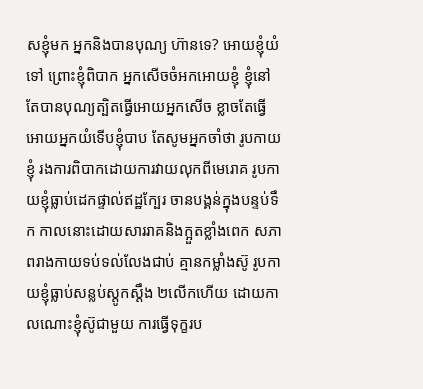សខ្ញុំមក អ្នកនិងបានបុណ្យ ហ៊ានទេ? អោយខ្ញុំយំទៅ ព្រោះខ្ញុំពិបាក អ្នកសើចចំអកអោយខ្ញុំ ខ្ញុំនៅតែបានបុណ្យត្បិតធ្វើអោយអ្នកសើច ខ្លាចតែធ្វើអោយអ្នកយំទើបខ្ញុំបាប តែសូមអ្នកចាំថា រូបកាយខ្ញុំ រងការពិបាកដោយការវាយលុកពីមេរោគ រូបកាយខ្ញុំធ្លាប់ដេកផ្ទាល់ឥដ្ឋក្បែរ ចានបង្គន់ក្នុងបន្ទប់ទឹក កាលនោះដោយសាររាគនិងក្អួតខ្លាំងពេក សភាពរាងកាយទប់ទល់លែងជាប់ គ្មានកម្លាំងស៊ូ រូបកាយខ្ញុំធ្លាប់សន្លប់ស្តូកស្តឹង ២លើកហើយ ដោយកាលណោះខ្ញុំស៊ូជាមួយ ការធ្វើទុក្ខរប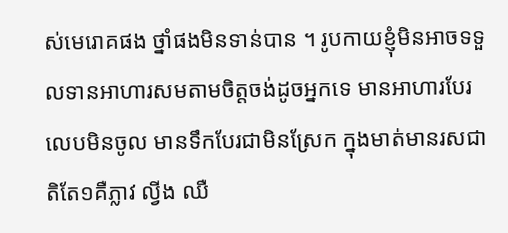ស់មេរោគផង ថ្នាំផងមិនទាន់បាន ។ រូបកាយខ្ញុំមិនអាចទទួលទានអាហារសមតាមចិត្តចង់ដូចអ្នកទេ មានអាហារបែរលេបមិនចូល មានទឹកបែរជាមិនស្រែក ក្នុងមាត់មានរសជាតិតែ១គឺភ្លាវ ល្វីង ឈឺ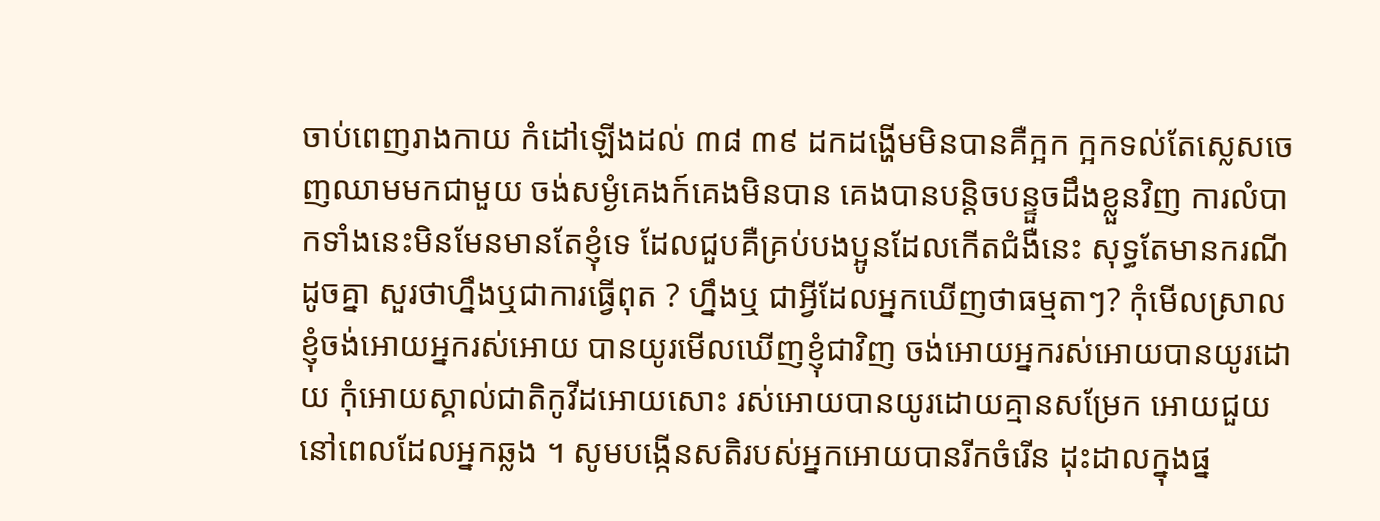ចាប់ពេញរាងកាយ កំដៅឡើងដល់ ៣៨ ៣៩ ដកដង្ហើមមិនបានគឺក្អក ក្អកទល់តែស្លេសចេញឈាមមកជាមួយ ចង់សម្ងំគេងក៍គេងមិនបាន គេងបានបន្តិចបន្ទួចដឹងខ្លួនវិញ ការលំបាកទាំងនេះមិនមែនមានតែខ្ញុំទេ ដែលជួបគឺគ្រប់បងប្អូនដែលកើតជំងឺនេះ សុទ្ធតែមានករណីដូចគ្នា សួរថាហ្នឹងឬជាការធ្វើពុត ? ហ្នឹងឬ ជាអ្វីដែលអ្នកឃើញថាធម្មតាៗ? កុំមើលស្រាល ខ្ញុំចង់អោយអ្នករស់អោយ បានយូរមើលឃើញខ្ញុំជាវិញ ចង់អោយអ្នករស់អោយបានយូរដោយ កុំអោយស្គាល់ជាតិកូវីដអោយសោះ រស់អោយបានយូរដោយគ្មានសម្រែក អោយជួយនៅពេលដែលអ្នកឆ្លង ។ សូមបង្កើនសតិរបស់អ្នកអោយបានរីកចំរើន ដុះដាលក្នុងផ្ន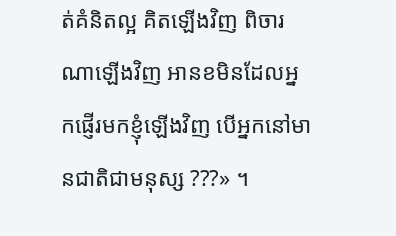ត់គំនិតល្អ គិតឡើងវិញ ពិចារណាឡើងវិញ អានខមិនដែលអ្នកផ្ញើរមកខ្ញុំឡើងវិញ បើអ្នកនៅមានជាតិជាមនុស្ស ???» ។